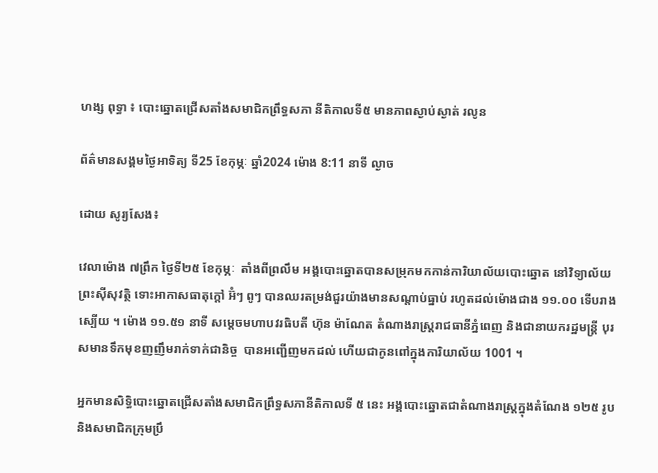ហង្ស ពុទ្ធា ៖ បោះឆ្នោតជ្រើសតាំងសមាជិកព្រឹទ្ធសភា នីតិកាលទី៥ មានភាពស្ងាប់ស្ងាត់ រលូន

ព័ត៌មានសង្គមថ្ងៃអាទិត្យ ទី25 ខែកុម្ភៈ ឆ្នាំ2024 ម៉ោង 8:11 នាទី ល្ងាច

ដោយ សូរ្យសែង៖

វេលាម៉ោង ៧ព្រឹក ថ្ងៃទី២៥ ខែកុម្ភៈ  តាំងពីព្រលឹម អង្គបោះឆ្នោតបានសម្រុកមកកាន់ការិយាល័យបោះឆ្នោត នៅវិទ្យាល័យព្រះស៊ីសុវត្ថិ ទោះអាកាសធាតុក្តៅ អ៊ំៗ ពូៗ បានឈរតម្រង់ជួរយ៉ាងមានសណ្តាប់ធ្នាប់ រហូតដល់ម៉ោងជាង ១១.០០ ទើបរាងស្បើយ ។ ម៉ោង ១១.៥១ នាទី សម្តេចមហាបវរធិបតី ហ៊ុន ម៉ាណែត តំណាងរាស្ត្ររាជធានីភ្នំពេញ និងជានាយករដ្ឋមន្ត្រី បុរសមានទឹកមុខញញឹមរាក់ទាក់ជានិច្ច  បានអញ្ជើញមកដល់ ហើយជាកូនពៅក្នុងការិយាល័យ 1001 ។

អ្នកមានសិទ្ធិបោះឆ្នោតជ្រើសតាំងសមាជិកព្រឹទ្ធសភានីតិកាលទី ៥ នេះ អង្គបោះឆ្នោតជាតំណាងរាស្ត្រក្នុងតំណែង ១២៥ រូប និងសមាជិកក្រុមប្រឹ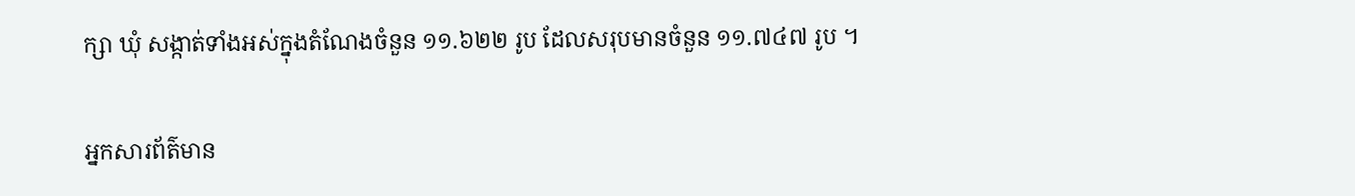ក្សា ឃុំ សង្កាត់ទាំងអស់ក្នុងតំណែងចំនួន ១១.៦២២ រូប ដែលសរុបមានចំនួន ១១.៧៤៧ រូប ។

អ្នកសារព័ត៌មាន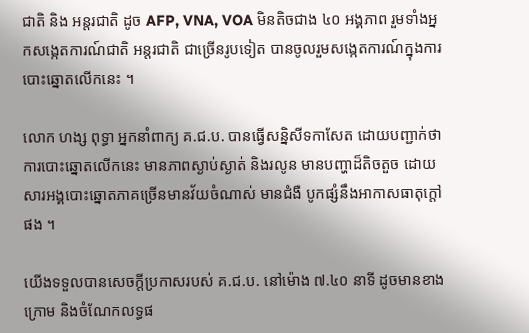ជាតិ និង អន្តរជាតិ ដូច AFP, VNA, VOA មិនតិចជាង ៤០ អង្គភាព រួមទាំងអ្នកសង្កេតការណ៍ជាតិ អន្តរជាតិ ជាច្រើនរូបទៀត បានចូលរួមសង្កេតការណ៍ក្នុងការបោះឆ្នោតលើកនេះ ។

លោក ហង្ស ពុទ្ធា អ្នកនាំពាក្យ គ.ជ.ប. បានធ្វើសន្និសីទកាសែត ដោយបញ្ជាក់ថា ការបោះឆ្នោតលើកនេះ មានភាពស្ងាប់ស្ងាត់ និងរលូន មានបញ្ហាដ៏តិចតួច ដោយសារអង្គបោះឆ្នោតភាគច្រើនមានវ័យចំណាស់ មានជំងឺ បូកផ្សំនឹងអាកាសធាតុក្តៅផង ។

យើងទទួលបានសេចក្តីប្រកាសរបស់ គ.ជ.ប. នៅម៉ោង ៧.៤០ នាទី ដូចមានខាងក្រោម និងចំណែកលទ្ធផ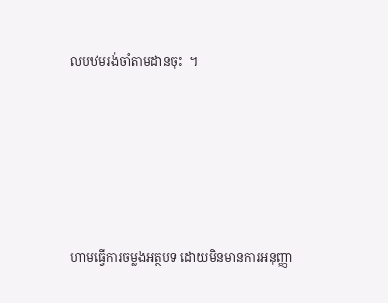លបឋមរង់ចាំតាមដានចុះ  ។






ហាមធ្វើការចម្លងអត្ថបទ ដោយមិនមានការអនុញ្ញា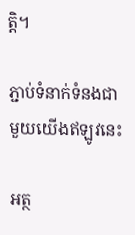ត្តិ។

ភ្ជាប់ទំនាក់ទំនងជាមួយយើងឥឡូវនេះ

អត្ថ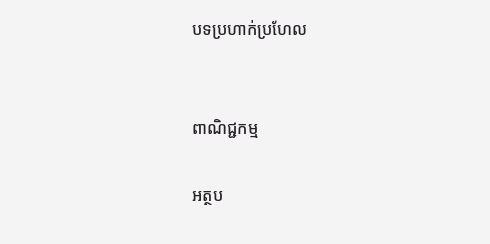បទប្រហាក់ប្រហែល


ពាណិជ្ជកម្ម

អត្ថប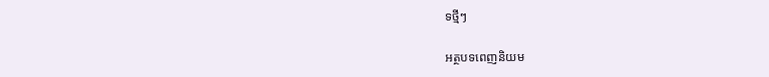ទថ្មីៗ

អត្ថបទពេញនិយម